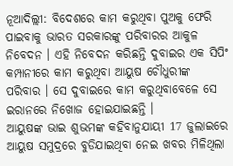ନୂଆଦିଲ୍ଲୀ: ବିଦେଶରେ କାମ କରୁଥିବା ପୁଅକୁ ଫେରି ପାଇବାକୁ ଭାରତ ସରକାରଙ୍କୁ ପରିବାରର ଆକୁଳ ନିବେଦନ । ଏହି ନିବେଦନ କରିଛନ୍ତି ଦୁବାଇର ଏକ ସିପିଂ କମ୍ପାନୀରେ କାମ କରୁଥିବା ଆୟୁଷ ଚୌଧୁରୀଙ୍କ ପରିବାର । ସେ ଦୁବାଇରେ କାମ କରୁଥିବାବେଳେ ସେ ଇରାନରେ ନିଖୋଜ ହୋଇଯାଇଛନ୍ତି ।
ଆୟୁଷଙ୍କ ଭାଇ ଶୁଭମଙ୍କ କହିବାନୁଯାୟୀ 17 ଜୁଲାଇରେ ଆୟୁଷ ସମୁଦ୍ରରେ ବୁଡିଯାଇଥିବା ନେଇ ଖବର ମିଳିଥିଲା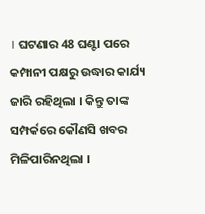। ଘଟଣାର 48 ଘଣ୍ଟା ପରେ କମ୍ପାନୀ ପକ୍ଷରୁ ଉଦ୍ଧାର କାର୍ଯ୍ୟ ଜାରି ରହିଥିଲା । କିନ୍ତୁ ତାଙ୍କ ସମ୍ପର୍କରେ କୌଣସି ଖବର ମିଳିପାରିନଥିଲା ।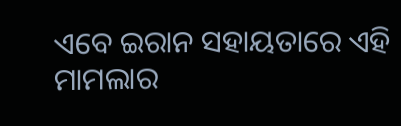ଏବେ ଇରାନ ସହାୟତାରେ ଏହି ମାମଲାର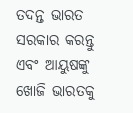ତଦନ୍ତ ଭାରତ ସରକାର କରନ୍ତୁ ଏବଂ ଆୟୁଷଙ୍କୁ ଖୋଜି ଭାରତକୁ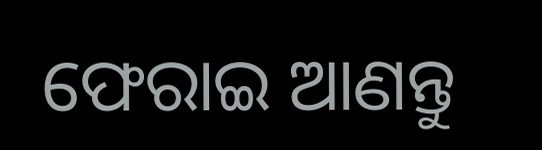ଫେରାଇ ଆଣନ୍ତୁ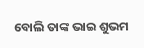ବୋଲି ତାଙ୍କ ଭାଇ ଶୁଭମ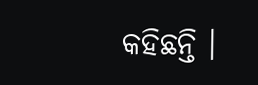କହିଛନ୍ତି ।